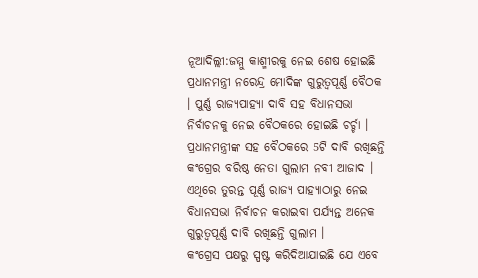ନୂଆଦିଲ୍ଲୀ:ଜମ୍ମୁ କାଶ୍ମୀରକୁ ନେଇ ଶେଷ ହୋଇଛି ପ୍ରଧାନମନ୍ତ୍ରୀ ନରେନ୍ଦ୍ର ମୋଦିଙ୍କ ଗୁରୁତ୍ବପୂର୍ଣ୍ଣ ବୈଠକ । ପୁର୍ଣ୍ଣ ରାଜ୍ୟପାହ୍ୟା ଦାବି ସହ ବିଧାନସଭା ନିର୍ବାଚନକୁ ନେଇ ବୈଠକରେ ହୋଇଛି ଚର୍ଚ୍ଚା ।
ପ୍ରଧାନମନ୍ତ୍ରୀଙ୍କ ସହ ବୈଠକରେ 5ଟି ଦାବି ରଖିଛନ୍ତି କଂଗ୍ରେର ବରିଷ୍ଠ ନେତା ଗୁଲାମ ନବୀ ଆଜାଦ । ଏଥିରେ ତୁରନ୍ତ ପୂର୍ଣ୍ଣ ରାଜ୍ୟ ପାହ୍ୟାଠାରୁ ନେଇ ବିଧାନସଭା ନିର୍ବାଚନ କରାଇବା ପର୍ଯ୍ୟନ୍ତ ଅନେକ ଗୁରୁତ୍ବପୂର୍ଣ୍ଣ ଦାବି ରଖିଛନ୍ତି ଗୁଲାମ ।
କଂଗ୍ରେସ ପକ୍ଷରୁ ସ୍ପଷ୍ଟ କରିଦିଆଯାଇଛି ଯେ ଏବେ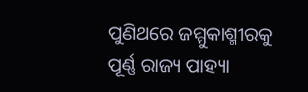ପୁଣିଥରେ ଜମ୍ମୁକାଶ୍ମୀରକୁ ପୂର୍ଣ୍ଣ ରାଜ୍ୟ ପାହ୍ୟା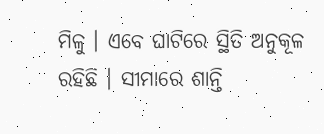ମିଳୁ । ଏବେ ଘାଟିରେ ସ୍ଥିତି ଅନୁକୂଳ ରହିଛି । ସୀମାରେ ଶାନ୍ତି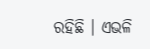ରହିଛି । ଏଭଳି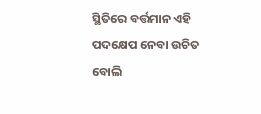ସ୍ଥିତିରେ ବର୍ତ୍ତମାନ ଏହି ପଦକ୍ଷେପ ନେବା ଉଚିତ ବୋଲି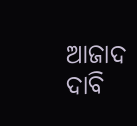ଆଜାଦ ଦାବି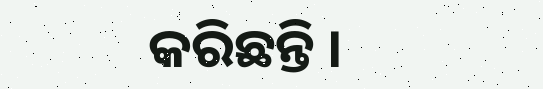କରିଛନ୍ତି ।